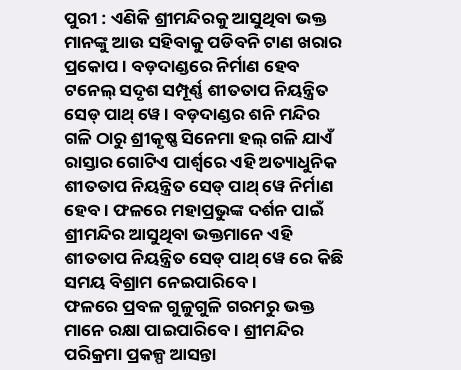ପୁରୀ : ଏଣିକି ଶ୍ରୀମନ୍ଦିରକୁ ଆସୁଥିବା ଭକ୍ତ ମାନଙ୍କୁ ଆଉ ସହିବାକୁ ପଡିବନି ଟାଣ ଖରାର ପ୍ରକୋପ । ବଡ଼ଦାଣ୍ଡରେ ନିର୍ମାଣ ହେବ ଟନେଲ୍ ସଦୃଶ ସମ୍ପୂର୍ଣ୍ଣ ଶୀତତାପ ନିୟନ୍ତ୍ରିତ ସେଡ୍ ପାଥ୍ ୱେ । ବଡ଼ଦାଣ୍ଡର ଶନି ମନ୍ଦିର ଗଳି ଠାରୁ ଶ୍ରୀକୃଷ୍ଣ ସିନେମା ହଲ୍ ଗଳି ଯାଏଁ ରାସ୍ତାର ଗୋଟିଏ ପାର୍ଶ୍ବରେ ଏହି ଅତ୍ୟାଧୁନିକ ଶୀତତାପ ନିୟନ୍ତ୍ରିତ ସେଡ୍ ପାଥ୍ ୱେ ନିର୍ମାଣ ହେବ। ଫଳରେ ମହାପ୍ରଭୁଙ୍କ ଦର୍ଶନ ପାଇଁ ଶ୍ରୀମନ୍ଦିର ଆସୁଥିବା ଭକ୍ତମାନେ ଏହି ଶୀତତାପ ନିୟନ୍ତ୍ରିତ ସେଡ୍ ପାଥ୍ ୱେ ରେ କିଛି ସମୟ ବିଶ୍ରାମ ନେଇପାରିବେ ।
ଫଳରେ ପ୍ରବଳ ଗୁଳୁଗୁଳି ଗରମରୁ ଭକ୍ତ ମାନେ ରକ୍ଷା ପାଇପାରିବେ । ଶ୍ରୀମନ୍ଦିର ପରିକ୍ରମା ପ୍ରକଳ୍ପ ଆସନ୍ତା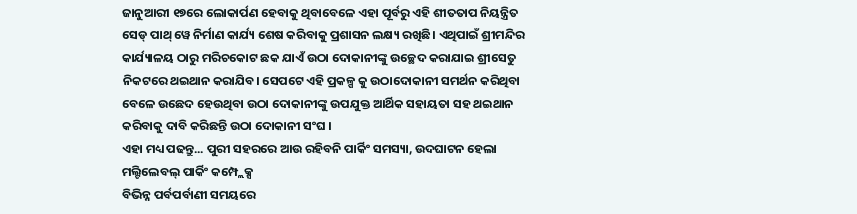ଜାନୁଆରୀ ୧୭ରେ ଲୋକାର୍ପଣ ହେବାକୁ ଥିବାବେଳେ ଏହା ପୂର୍ବରୁ ଏହି ଶୀତତାପ ନିୟନ୍ତ୍ରିତ ସେଡ୍ ପାଥ୍ ୱେ ନିର୍ମାଣ କାର୍ଯ୍ୟ ଶେଷ କରିବାକୁ ପ୍ରଶାସନ ଲକ୍ଷ୍ୟ ରଖିଛି। ଏଥିପାଇଁ ଶ୍ରୀମନ୍ଦିର କାର୍ଯ୍ୟାଳୟ ଠାରୁ ମରିଚକୋଟ ଛକ ଯାଏଁ ଉଠା ଦୋକାନୀଙ୍କୁ ଉଚ୍ଛେଦ କରାଯାଇ ଶ୍ରୀସେତୁ ନିକଟରେ ଥଇଥାନ କରାଯିବ। ସେପଟେ ଏହି ପ୍ରକଳ୍ପ କୁ ଉଠାଦୋକାନୀ ସମର୍ଥନ କରିଥିବା ବେଳେ ଉଛେଦ ହେଉଥିବା ଉଠା ଦୋକାନୀଙ୍କୁ ଉପଯୁକ୍ତ ଆର୍ଥିକ ସହାୟତା ସହ ଥଇଥାନ କରିବାକୁ ଦାବି କରିଛନ୍ତି ଉଠା ଦୋକାନୀ ସଂଘ ।
ଏହା ମଧ୍ୟ ପଢନ୍ତୁ... ପୁରୀ ସହରରେ ଆଉ ରହିବନି ପାର୍କିଂ ସମସ୍ୟା, ଉଦଘାଟନ ହେଲା ମଲ୍ଟିଲେବଲ୍ ପାର୍କିଂ କମ୍ପ୍ଲେକ୍ସ
ବିଭିନ୍ନ ପର୍ବପର୍ବାଣୀ ସମୟରେ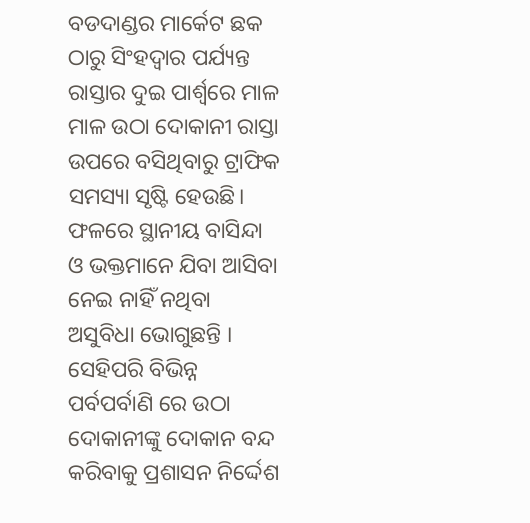ବଡଦାଣ୍ଡର ମାର୍କେଟ ଛକ ଠାରୁ ସିଂହଦ୍ଵାର ପର୍ଯ୍ୟନ୍ତ ରାସ୍ତାର ଦୁଇ ପାର୍ଶ୍ଵରେ ମାଳ ମାଳ ଉଠା ଦୋକାନୀ ରାସ୍ତା ଉପରେ ବସିଥିବାରୁ ଟ୍ରାଫିକ ସମସ୍ୟା ସୃଷ୍ଟି ହେଉଛି। ଫଳରେ ସ୍ଥାନୀୟ ବାସିନ୍ଦା ଓ ଭକ୍ତମାନେ ଯିବା ଆସିବା ନେଇ ନାହିଁ ନଥିବା ଅସୁବିଧା ଭୋଗୁଛନ୍ତି । ସେହିପରି ବିଭିନ୍ନ ପର୍ବପର୍ବାଣି ରେ ଉଠା ଦୋକାନୀଙ୍କୁ ଦୋକାନ ବନ୍ଦ କରିବାକୁ ପ୍ରଶାସନ ନିର୍ଦ୍ଦେଶ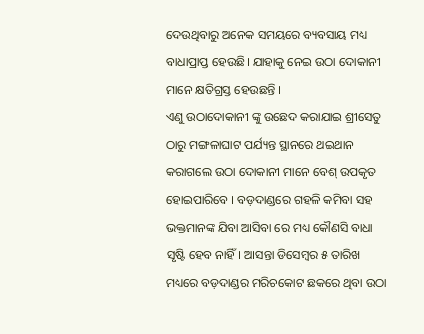ଦେଉଥିବାରୁ ଅନେକ ସମୟରେ ବ୍ୟବସାୟ ମଧ୍ୟ ବାଧାପ୍ରାପ୍ତ ହେଉଛି। ଯାହାକୁ ନେଇ ଉଠା ଦୋକାନୀ ମାନେ କ୍ଷତିଗ୍ରସ୍ତ ହେଉଛନ୍ତି ।
ଏଣୁ ଉଠାଦୋକାନୀ ଙ୍କୁ ଉଛେଦ କରାଯାଇ ଶ୍ରୀସେତୁ ଠାରୁ ମଙ୍ଗଳାଘାଟ ପର୍ଯ୍ୟନ୍ତ ସ୍ଥାନରେ ଥଇଥାନ କରାଗଲେ ଉଠା ଦୋକାନୀ ମାନେ ବେଶ୍ ଉପକୃତ ହୋଇପାରିବେ । ବଡ଼ଦାଣ୍ଡରେ ଗହଳି କମିବା ସହ ଭକ୍ତମାନଙ୍କ ଯିବା ଆସିବା ରେ ମଧ୍ୟ କୌଣସି ବାଧା ସୃଷ୍ଟି ହେବ ନାହିଁ। ଆସନ୍ତା ଡିସେମ୍ବର ୫ ତାରିଖ ମଧ୍ୟରେ ବଡ଼ଦାଣ୍ଡର ମରିଚକୋଟ ଛକରେ ଥିବା ଉଠା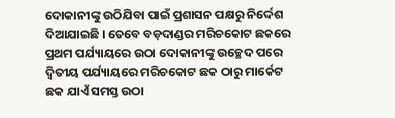ଦୋକାନୀଙ୍କୁ ଉଠିଯିବା ପାଇଁ ପ୍ରଶାସନ ପକ୍ଷରୁ ନିର୍ଦ୍ଦେଶ ଦିଆଯାଇଛି । ତେବେ ବଡ଼ଦାଣ୍ଡର ମରିଚକୋଟ ଛକରେ ପ୍ରଥମ ପର୍ଯ୍ୟାୟରେ ଉଠା ଦୋକାନୀଙ୍କୁ ଉଚ୍ଛେଦ ପରେ ଦ୍ବିତୀୟ ପର୍ଯ୍ୟାୟରେ ମରିଚକୋଟ ଛକ ଠାରୁ ମାର୍କେଟ ଛକ ଯାଏଁ ସମସ୍ତ ଉଠା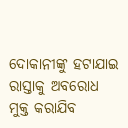ଦୋକାନୀଙ୍କୁ ହଟାଯାଇ ରାସ୍ତାକୁ ଅବରୋଧ ମୁକ୍ତ କରାଯିବ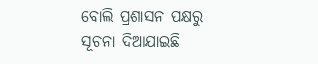ବୋଲି ପ୍ରଶାସନ ପକ୍ଷରୁ ସୂଚନା ଦିଆଯାଇଛି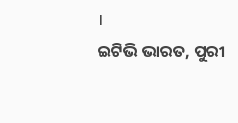।
ଇଟିଭି ଭାରତ, ପୁରୀ